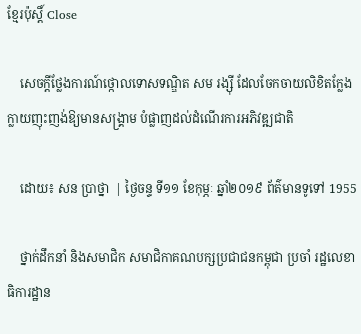ខ្មែរប៉ុស្ដិ៍ Close

    សេចក្តីថ្លែងការណ៍ថ្កោលទោសទណ្ឌិត សម រង្ស៊ី ដែលចែកចាយលិខិតក្លែងក្លាយញុះញង់ឱ្យមានសង្រ្គាម បំផ្លាញដល់ដំណើរការអភិវឌ្ឍជាតិ

    ដោយ៖ សន ប្រាថ្នា  | ថ្ងៃចន្ទ ទី១១ ខែកុម្ភៈ ឆ្នាំ២០១៩ ព័ត៌មានទូទៅ 1955

    ថ្នាក់ដឹកនាំ និងសមាជិក សមាជិកាគណបក្សប្រជាជនកម្ពុជា ប្រចាំ រដ្ឋលេខាធិការដ្ឋាន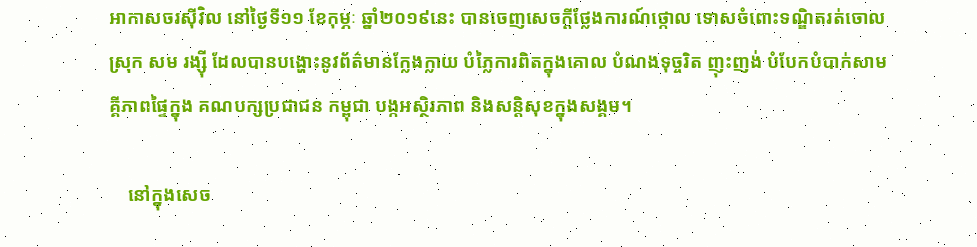អាកាសចរស៊ីវិល នៅថ្ងៃទី១១ ខែកុម្ភៈ ឆ្នាំ២០១៩នេះ បានចេញសេចក្តីថ្លែងការណ៍ថ្កោល ទោសចំពោះទណ្ឌិតរត់ចោលស្រុក សម រង្ស៊ី ដែលបានបង្ហោះនូវព័ត៌មានក្លែងក្លាយ បំភ្លៃការពិតក្នុងគោល បំណងទុច្ចរិត ញុះញង់ បំបែកបំបាក់សាមគ្គីភាពផ្ទៃក្នុង គណបក្សប្រជាជន កម្ពុជា បង្កអស្ថិរភាព និងសន្តិសុខក្នុងសង្គម។

    នៅក្នុងសេច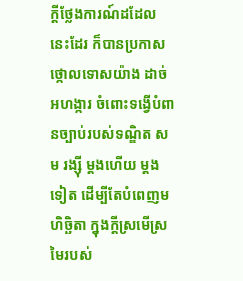ក្តីថ្លែងការណ៍ដដែលនេះដែរ ក៏បានប្រកាសថ្កោលទោសយ៉ាង ដាច់អហង្ការ ចំពោះទង្វើបំពានច្បាប់របស់ទណ្ឌិត សម រង្ស៊ី ម្តងហើយ ម្តងទៀត ដើម្បីតែបំពេញមហិច្ឆិតា ក្នុងក្តីស្រមើស្រមៃរបស់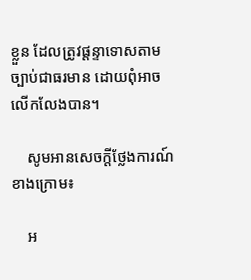ខ្លួន ដែលត្រូវផ្តន្ទាទោសតាមច្បាប់ជាធរមាន ដោយពុំអាចលើកលែងបាន។

    សូមអានសេចក្តីថ្លែងការណ៍ខាងក្រោម៖

    អ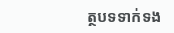ត្ថបទទាក់ទង